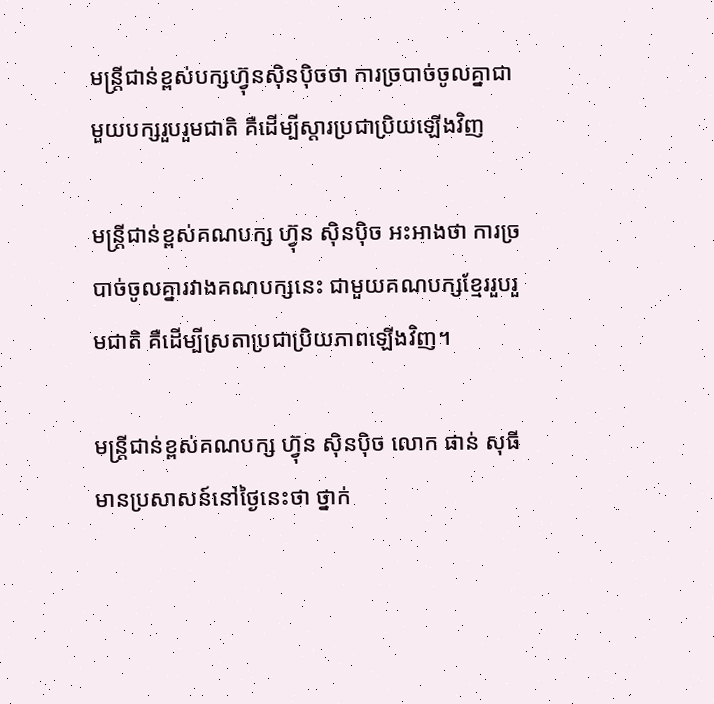មន្ត្រីជាន់ខ្ពស់បក្សហ្វ៊ុនស៊ិនប៉ិចថា ការច្របាច់ចូលគ្នាជាមួយបក្សរួបរួមជាតិ គឺដើម្បីស្តារប្រជាប្រិយឡើងវិញ

មន្ត្រីជាន់ខ្ពស់គណបក្ស ហ្វ៊ុន ស៊ិនប៉ិច អះអាងថា ការច្របាច់ចូលគ្នារវាងគណបក្សនេះ ជាមួយគណបក្សខ្មែររួបរួមជាតិ គឺដើម្បីស្រតាប្រជាប្រិយភាពឡើងវិញ។

មន្ត្រីជាន់ខ្ពស់គណបក្ស ហ្វ៊ុន ស៊ិនប៉ិច លោក ផាន់ សុធី មានប្រសាសន៍នៅថ្ងៃនេះថា ថ្នាក់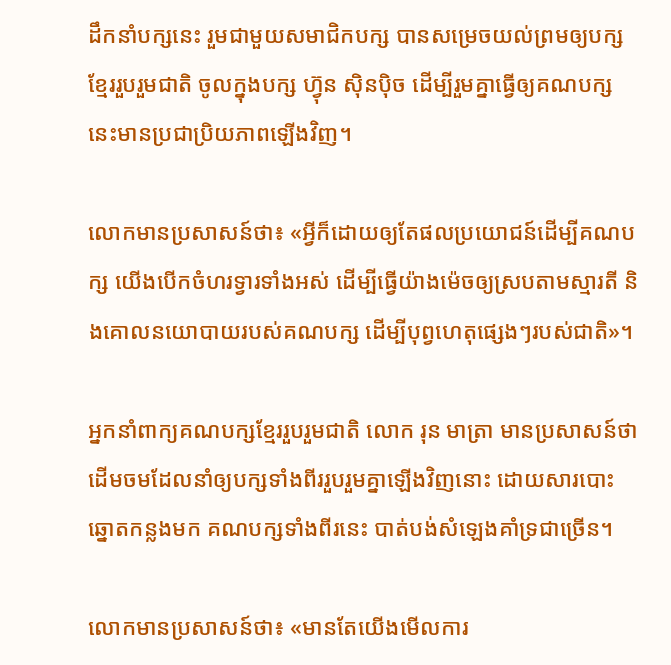ដឹកនាំបក្សនេះ រួមជាមួយសមាជិកបក្ស បានសម្រេចយល់ព្រមឲ្យបក្សខ្មែររួបរួមជាតិ ចូលក្នុងបក្ស ហ្វ៊ុន ស៊ិនប៉ិច ដើម្បីរួមគ្នាធ្វើឲ្យគណបក្សនេះមានប្រជាប្រិយភាពឡើងវិញ។

លោកមានប្រសាសន៍ថា៖ «អ្វីក៏ដោយឲ្យតែផលប្រយោជន៍ដើម្បីគណបក្ស យើងបើកចំហរទ្វារទាំងអស់ ដើម្បីធ្វើយ៉ាងម៉េចឲ្យស្របតាមស្មារតី និងគោលនយោបាយរបស់គណបក្ស ដើម្បីបុព្វហេតុផ្សេងៗរបស់ជាតិ»។

អ្នកនាំពាក្យគណបក្សខ្មែររួបរួមជាតិ លោក រុន មាត្រា មានប្រសាសន៍ថា ដើមចមដែលនាំឲ្យបក្សទាំងពីររួបរួមគ្នាឡើងវិញនោះ ដោយសារបោះឆ្នោតកន្លងមក គណបក្សទាំងពីរនេះ បាត់បង់សំឡេងគាំទ្រជាច្រើន។

លោកមានប្រសាសន៍ថា៖ «មានតែយើងមើលការ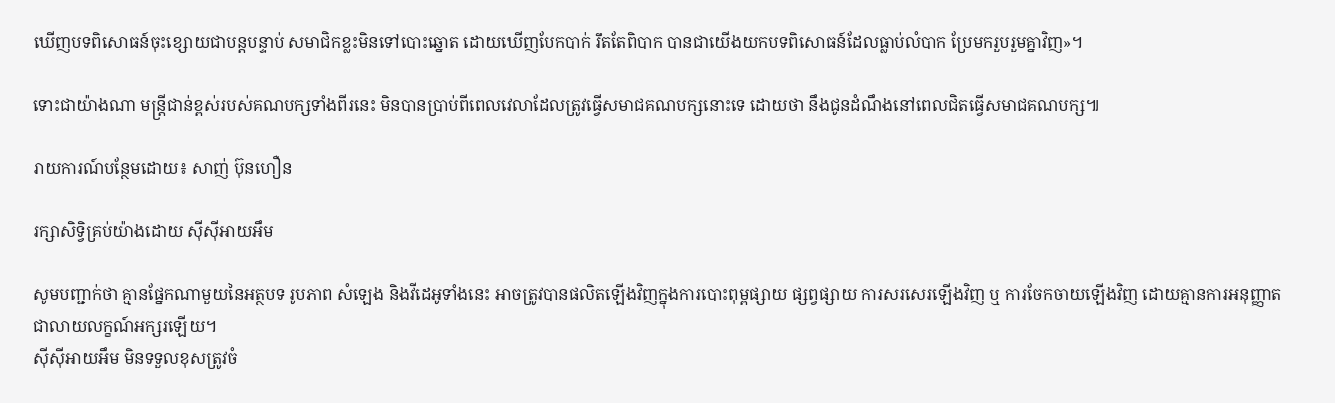ឃើញបទពិសោធន៍ចុះខ្សោយជាបន្តបន្ទាប់ សមាជិកខ្លះមិនទៅបោះឆ្នោត ដោយឃើញបែកបាក់ រឹតតែពិបាក បានជាយើងយកបទពិសោធន៍ដែលធ្លាប់លំបាក ប្រែមករួបរួមគ្នាវិញ»។

ទោះជាយ៉ាងណា មន្ត្រីជាន់ខ្ពស់របស់គណបក្សទាំងពីរនេះ មិនបានប្រាប់ពីពេលវេលាដែលត្រូវធ្វើសមាជគណបក្សនោះទេ ដោយថា នឹងជូនដំណឹងនៅពេលជិតធ្វើសមាជគណបក្ស៕

រាយការណ៍បន្ថែមដោយ៖ សាញ់ ប៊ុនហឿន

រក្សាសិទ្វិគ្រប់យ៉ាងដោយ ស៊ីស៊ីអាយអឹម

សូមបញ្ជាក់ថា គ្មានផ្នែកណាមួយនៃអត្ថបទ រូបភាព សំឡេង និងវីដេអូទាំងនេះ អាចត្រូវបានផលិតឡើងវិញក្នុងការបោះពុម្ពផ្សាយ ផ្សព្វផ្សាយ ការសរសេរឡើងវិញ ឬ ការចែកចាយឡើងវិញ ដោយគ្មានការអនុញ្ញាតជាលាយលក្ខណ៍អក្សរឡើយ។
ស៊ីស៊ីអាយអឹម មិនទទួលខុសត្រូវចំ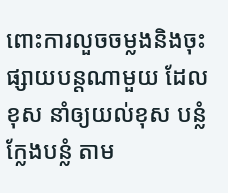ពោះការលួចចម្លងនិងចុះផ្សាយបន្តណាមួយ ដែលខុស នាំឲ្យយល់ខុស បន្លំ ក្លែងបន្លំ តាម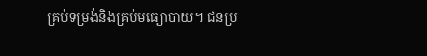គ្រប់ទម្រង់និងគ្រប់មធ្យោបាយ។ ជនប្រ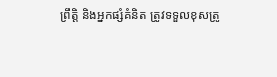ព្រឹត្តិ និងអ្នកផ្សំគំនិត ត្រូវទទួលខុសត្រូ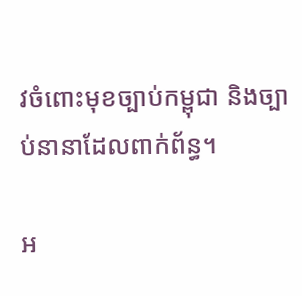វចំពោះមុខច្បាប់កម្ពុជា និងច្បាប់នានាដែលពាក់ព័ន្ធ។

អ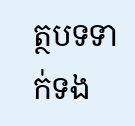ត្ថបទទាក់ទង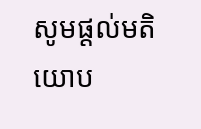សូមផ្ដល់មតិយោប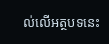ល់លើអត្ថបទនេះ